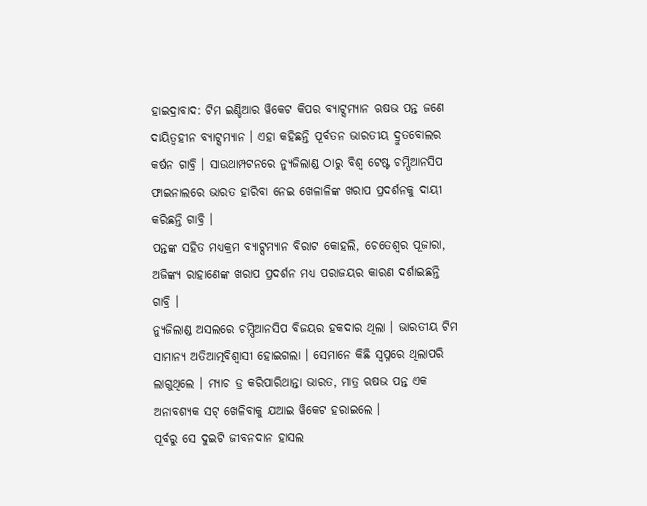ହାଇଦ୍ରାବାଦ: ଟିମ ଇଣ୍ଡିଆର ୱିକେଟ କିପର ବ୍ୟାଟ୍ସମ୍ୟାନ ଋଷଭ ପନ୍ତ ଜଣେ ଦାୟିତ୍ବହୀନ ବ୍ୟାଟ୍ସମ୍ୟାନ । ଏହା କହିଛନ୍ତି ପୂର୍ବତନ ଭାରତୀୟ ଦ୍ରୁତବୋଲର କର୍ଷନ ଗାବ୍ରି । ସାଉଥାମ୍ପଟନରେ ନ୍ୟୁଜିଲାଣ୍ଡ ଠାରୁ ବିଶ୍ବ ଟେଷ୍ଟ ଚମ୍ପିଆନସିପ ଫାଇନାଲରେ ଭାରତ ହାରିବା ନେଇ ଖେଳାଳିଙ୍କ ଖରାପ ପ୍ରଦର୍ଶନକୁ ଦାୟୀ କରିଛନ୍ତି ଗାବ୍ରି ।
ପନ୍ତଙ୍କ ସହିତ ମଧ୍ୟକ୍ରମ ବ୍ୟାଟ୍ସମ୍ୟାନ ବିରାଟ କୋହଲି, ଚେତେଶ୍ବର ପୂଜାରା, ଅଜିଙ୍କ୍ୟ ରାହାଣେଙ୍କ ଖରାପ ପ୍ରଦର୍ଶନ ମଧ୍ୟ ପରାଜୟର କାରଣ ଦର୍ଶାଇଛନ୍ତି ଗାବ୍ରି ।
ନ୍ୟୁଜିଲାଣ୍ଡ ଅସଲରେ ଚମ୍ପିଆନସିପ ବିଜୟର ହକଦାର ଥିଲା । ଭାରତୀୟ ଟିମ ସାମାନ୍ୟ ଅତିଆତ୍ମବିଶ୍ବାସୀ ହୋଇଗଲା । ସେମାନେ କିଛି ସ୍ବପ୍ନରେ ଥିଲାପରି ଲାଗୁଥିଲେ । ମ୍ୟାଚ ଡ୍ର କରିପାରିଥାନ୍ତା ଭାରତ, ମାତ୍ର ଋଷଭ ପନ୍ତ ଏକ ଅନାବଶ୍ୟକ ସଟ୍ ଖେଳିବାକୁ ଯଆଇ ୱିକେଟ ହରାଇଲେ ।
ପୂର୍ବରୁ ସେ ଦୁଇଟି ଜୀବନଦାନ ହାସଲ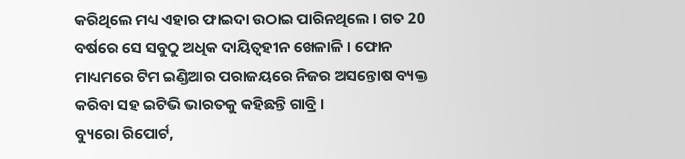କରିଥିଲେ ମଧ୍ୟ ଏହାର ଫାଇଦା ଉଠାଇ ପାରିନଥିଲେ । ଗତ 20 ବର୍ଷରେ ସେ ସବୁଠୁ ଅଧିକ ଦାୟିତ୍ବହୀନ ଖେଳାଳି । ଫୋନ ମାଧ୍ୟମରେ ଟିମ ଇଣ୍ଡିଆର ପରାଜୟରେ ନିଜର ଅସନ୍ତୋଷ ବ୍ୟକ୍ତ କରିବା ସହ ଇଟିଭି ଭାରତକୁ କହିଛନ୍ତି ଗାବ୍ରି ।
ବ୍ୟୁରୋ ରିପୋର୍ଟ,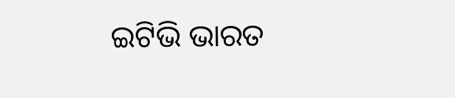ଇଟିଭି ଭାରତ